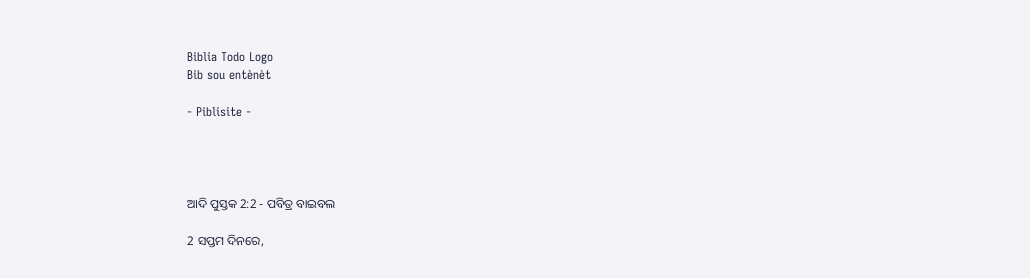Biblia Todo Logo
Bib sou entènèt

- Piblisite -




ଆଦି ପୁସ୍ତକ 2:2 - ପବିତ୍ର ବାଇବଲ

2 ସପ୍ତମ ଦିନରେ,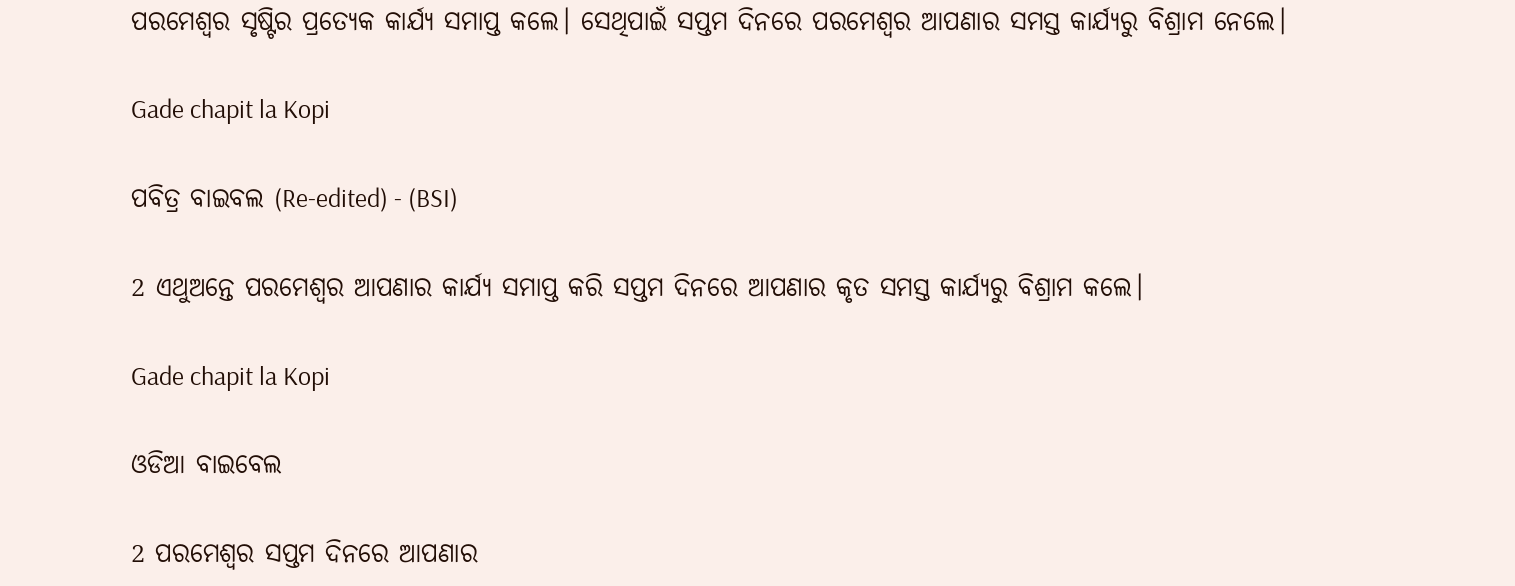ପରମେଶ୍ୱର ସୃଷ୍ଟିର ପ୍ରତ୍ୟେକ କାର୍ଯ୍ୟ ସମାପ୍ତ କଲେ। ସେଥିପାଇଁ ସପ୍ତମ ଦିନରେ ପରମେଶ୍ୱର ଆପଣାର ସମସ୍ତ କାର୍ଯ୍ୟରୁ ବିଶ୍ରାମ ନେଲେ।

Gade chapit la Kopi

ପବିତ୍ର ବାଇବଲ (Re-edited) - (BSI)

2 ଏଥୁଅନ୍ତେ ପରମେଶ୍ଵର ଆପଣାର କାର୍ଯ୍ୟ ସମାପ୍ତ କରି ସପ୍ତମ ଦିନରେ ଆପଣାର କୃତ ସମସ୍ତ କାର୍ଯ୍ୟରୁ ବିଶ୍ରାମ କଲେ।

Gade chapit la Kopi

ଓଡିଆ ବାଇବେଲ

2 ପରମେଶ୍ୱର ସପ୍ତମ ଦିନରେ ଆପଣାର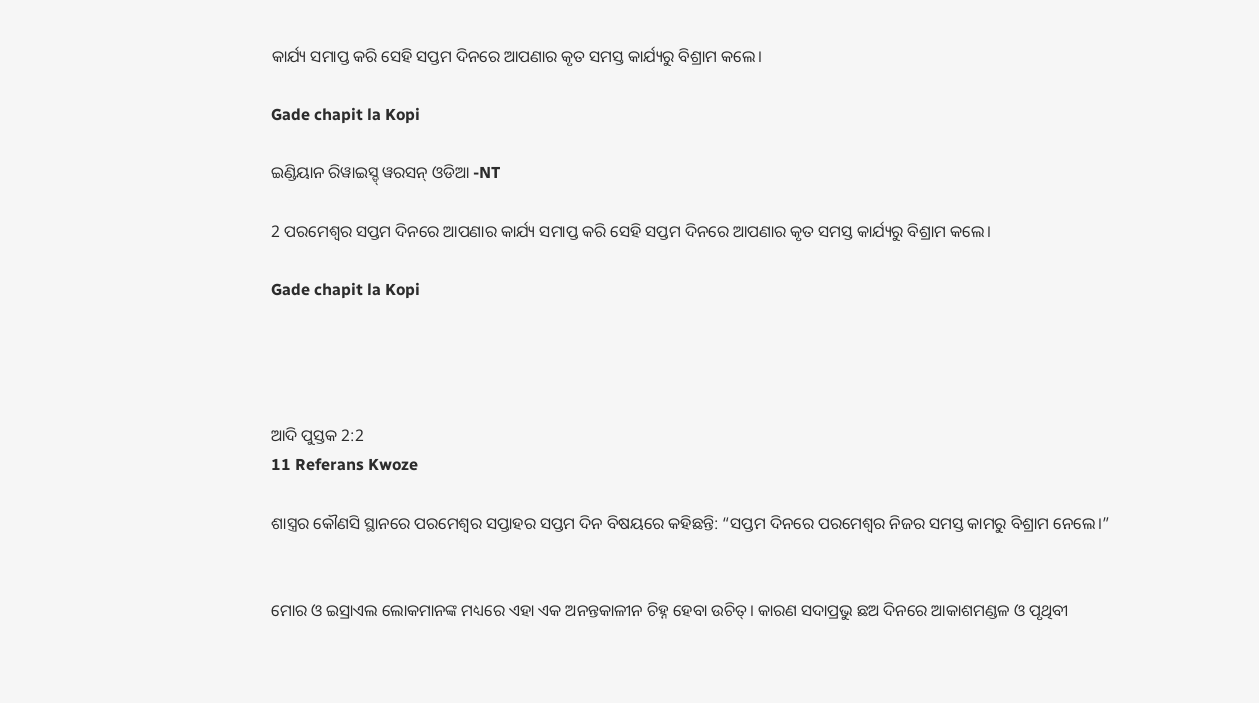କାର୍ଯ୍ୟ ସମାପ୍ତ କରି ସେହି ସପ୍ତମ ଦିନରେ ଆପଣାର କୃତ ସମସ୍ତ କାର୍ଯ୍ୟରୁ ବିଶ୍ରାମ କଲେ।

Gade chapit la Kopi

ଇଣ୍ଡିୟାନ ରିୱାଇସ୍ଡ୍ ୱରସନ୍ ଓଡିଆ -NT

2 ପରମେଶ୍ୱର ସପ୍ତମ ଦିନରେ ଆପଣାର କାର୍ଯ୍ୟ ସମାପ୍ତ କରି ସେହି ସପ୍ତମ ଦିନରେ ଆପଣାର କୃତ ସମସ୍ତ କାର୍ଯ୍ୟରୁ ବିଶ୍ରାମ କଲେ।

Gade chapit la Kopi




ଆଦି ପୁସ୍ତକ 2:2
11 Referans Kwoze

ଶାସ୍ତ୍ରର କୌଣସି ସ୍ଥାନରେ ପରମେଶ୍ୱର ସପ୍ତାହର ସପ୍ତମ ଦିନ ବିଷୟରେ କହିଛନ୍ତି: “ସପ୍ତମ ଦିନରେ ପରମେଶ୍ୱର ନିଜର ସମସ୍ତ କାମରୁ ବିଶ୍ରାମ ନେଲେ।”


ମୋର ଓ ଇସ୍ରାଏଲ ଲୋକମାନଙ୍କ ମଧ୍ୟରେ ଏହା ଏକ ଅନନ୍ତକାଳୀନ ଚିହ୍ନ ହେବା ଉଚିତ୍। କାରଣ ସଦାପ୍ରଭୁ ଛଅ ଦିନରେ ଆକାଶମଣ୍ଡଳ ଓ ପୃଥିବୀ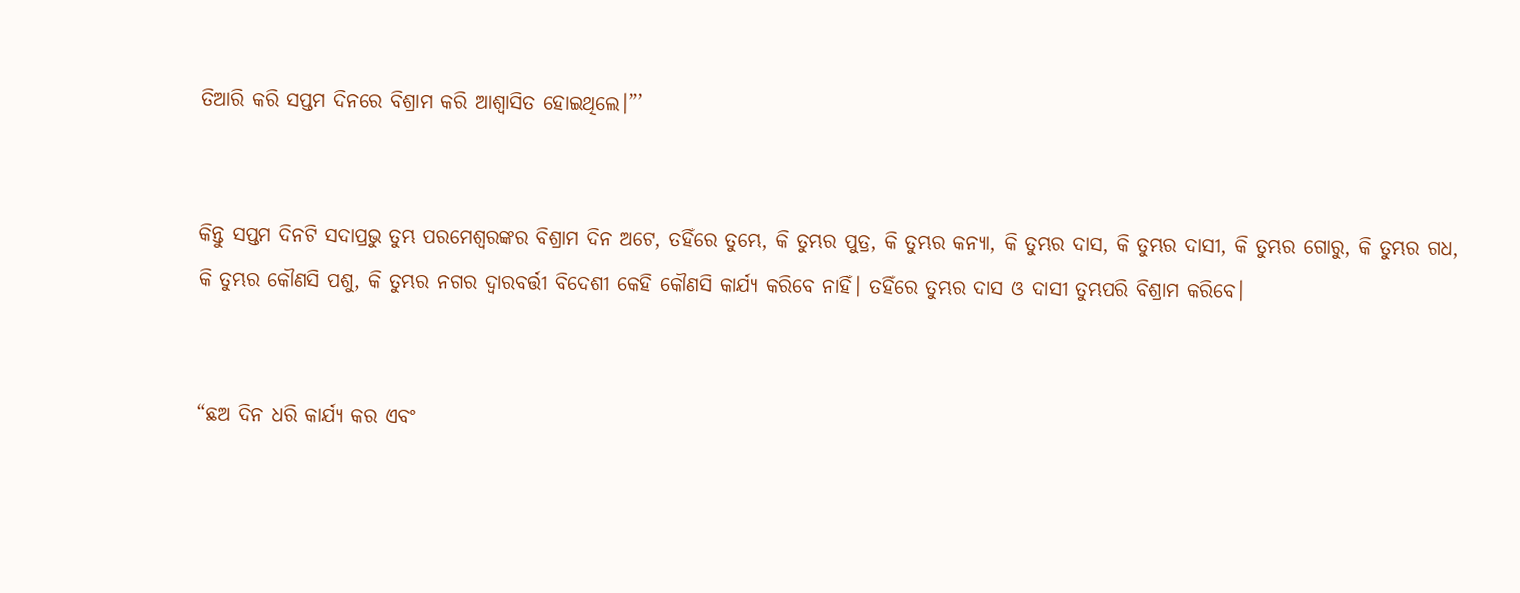ତିଆରି କରି ସପ୍ତମ ଦିନରେ ବିଶ୍ରାମ କରି ଆଶ୍ୱାସିତ ହୋଇଥିଲେ।”’


କିନ୍ତୁ ସପ୍ତମ ଦିନଟି ସଦାପ୍ରଭୁ ତୁମ୍ଭ ପରମେଶ୍ୱରଙ୍କର ବିଶ୍ରାମ ଦିନ ଅଟେ, ତହିଁରେ ତୁମ୍ଭେ, କି ତୁମ୍ଭର ପୁତ୍ର, କି ତୁମ୍ଭର କନ୍ୟା, କି ତୁମ୍ଭର ଦାସ, କି ତୁମ୍ଭର ଦାସୀ, କି ତୁମ୍ଭର ଗୋରୁ, କି ତୁମ୍ଭର ଗଧ, କି ତୁମ୍ଭର କୌଣସି ପଶୁ, କି ତୁମ୍ଭର ନଗର ଦ୍ୱାରବର୍ତ୍ତୀ ବିଦେଶୀ କେହି କୌଣସି କାର୍ଯ୍ୟ କରିବେ ନାହିଁ। ତହିଁରେ ତୁମ୍ଭର ଦାସ ଓ ଦାସୀ ତୁମ୍ଭପରି ବିଶ୍ରାମ କରିବେ।


“ଛଅ ଦିନ ଧରି କାର୍ଯ୍ୟ କର ଏବଂ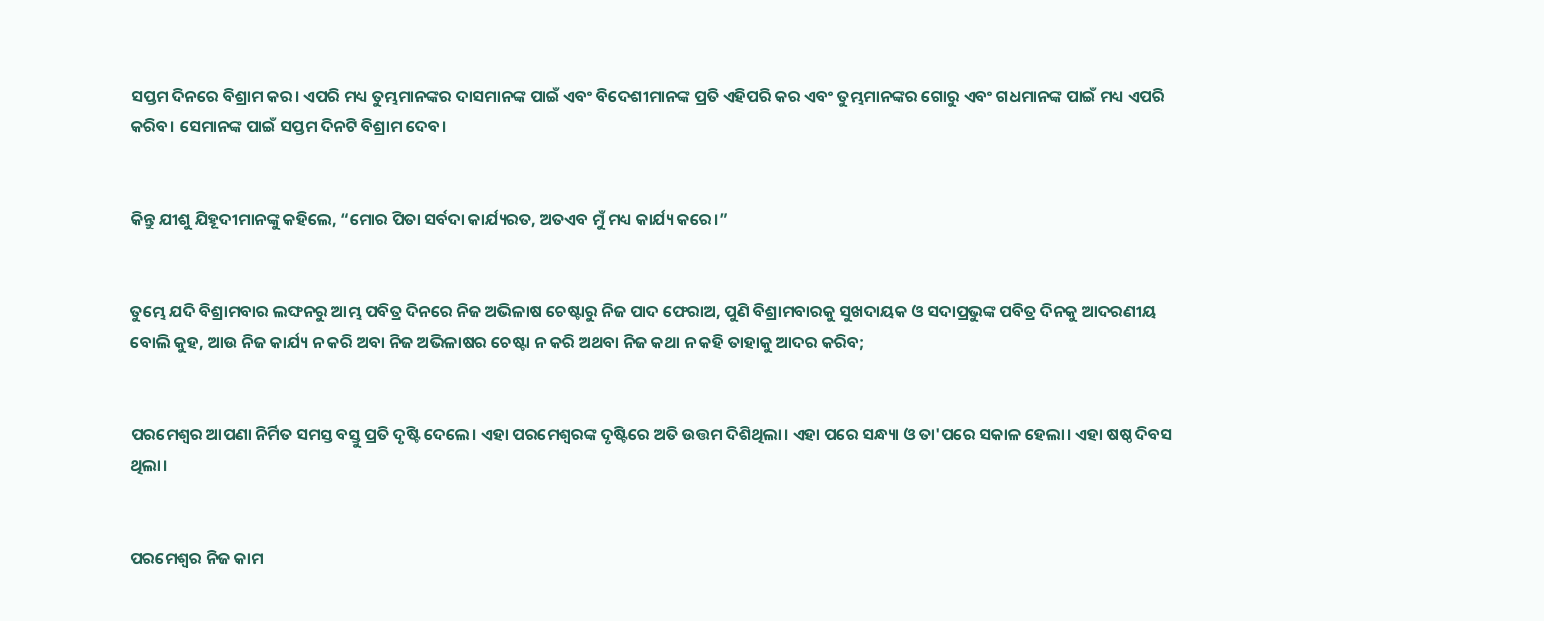ସପ୍ତମ ଦିନରେ ବିଶ୍ରାମ କର। ଏପରି ମଧ୍ୟ ତୁମ୍ଭମାନଙ୍କର ଦାସମାନଙ୍କ ପାଇଁ ଏବଂ ବିଦେଶୀମାନଙ୍କ ପ୍ରତି ଏହିପରି କର ଏବଂ ତୁମ୍ଭମାନଙ୍କର ଗୋରୁ ଏବଂ ଗଧମାନଙ୍କ ପାଇଁ ମଧ୍ୟ ଏପରି କରିବ। ସେମାନଙ୍କ ପାଇଁ ସପ୍ତମ ଦିନଟି ବିଶ୍ରାମ ଦେବ।


କିନ୍ତୁ ଯୀଶୁ ଯିହୂଦୀମାନଙ୍କୁ କହିଲେ, “ମୋର ପିତା ସର୍ବଦା କାର୍ଯ୍ୟରତ, ଅତଏବ ମୁଁ ମଧ୍ୟ କାର୍ଯ୍ୟ କରେ।”


ତୁମ୍ଭେ ଯଦି ବିଶ୍ରାମବାର ଲଙ୍ଘନରୁ ଆମ୍ଭ ପବିତ୍ର ଦିନରେ ନିଜ ଅଭିଳାଷ ଚେଷ୍ଟାରୁ ନିଜ ପାଦ ଫେରାଅ, ପୁଣି ବିଶ୍ରାମବାରକୁ ସୁଖଦାୟକ ଓ ସଦାପ୍ରଭୁଙ୍କ ପବିତ୍ର ଦିନକୁ ଆଦରଣୀୟ ବୋଲି କୁହ, ଆଉ ନିଜ କାର୍ଯ୍ୟ ନ କରି ଅବା ନିଜ ଅଭିଳାଷର ଚେଷ୍ଟା ନ କରି ଅଥବା ନିଜ କଥା ନ କହି ତାହାକୁ ଆଦର କରିବ;


ପରମେଶ୍ୱର ଆପଣା ନିର୍ମିତ ସମସ୍ତ ବସ୍ତୁ ପ୍ରତି ଦୃଷ୍ଟି ଦେଲେ। ଏହା ପରମେଶ୍ୱରଙ୍କ ଦୃଷ୍ଟିରେ ଅତି ଉତ୍ତମ ଦିଶିଥିଲା। ଏହା ପରେ ସନ୍ଧ୍ୟା ଓ ତା'ପରେ ସକାଳ ହେଲା। ଏହା ଷଷ୍ଠ ଦିବସ ଥିଲା।


ପରମେଶ୍ୱର ନିଜ କାମ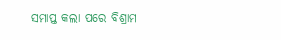ସମାପ୍ତ କଲା ପରେ ବିଶ୍ରାମ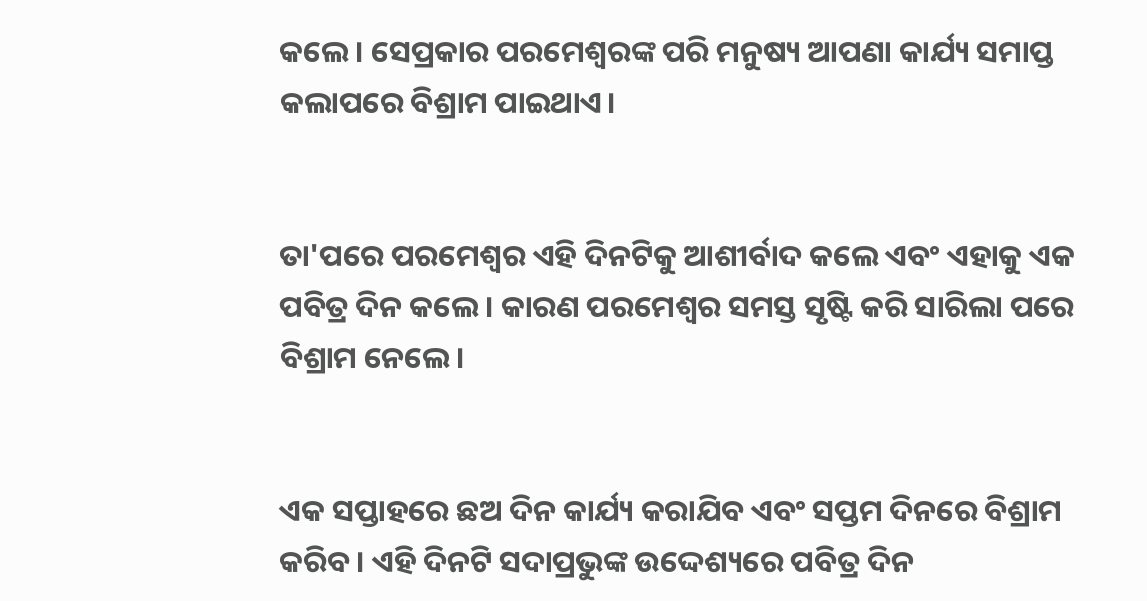କଲେ। ସେପ୍ରକାର ପରମେଶ୍ୱରଙ୍କ ପରି ମନୁଷ୍ୟ ଆପଣା କାର୍ଯ୍ୟ ସମାପ୍ତ କଲାପରେ ବିଶ୍ରାମ ପାଇଥାଏ।


ତା'ପରେ ପରମେଶ୍ୱର ଏହି ଦିନଟିକୁ ଆଶୀର୍ବାଦ କଲେ ଏବଂ ଏହାକୁ ଏକ ପବିତ୍ର ଦିନ କଲେ। କାରଣ ପରମେଶ୍ୱର ସମସ୍ତ ସୃଷ୍ଟି କରି ସାରିଲା ପରେ ବିଶ୍ରାମ ନେଲେ।


ଏକ ସପ୍ତାହରେ ଛଅ ଦିନ କାର୍ଯ୍ୟ କରାଯିବ ଏବଂ ସପ୍ତମ ଦିନରେ ବିଶ୍ରାମ କରିବ। ଏହି ଦିନଟି ସଦାପ୍ରଭୁଙ୍କ ଉଦ୍ଦେଶ୍ୟରେ ପବିତ୍ର ଦିନ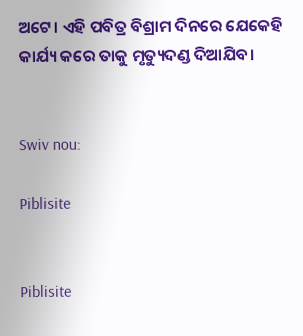ଅଟେ। ଏହି ପବିତ୍ର ବିଶ୍ରାମ ଦିନରେ ଯେକେହି କାର୍ଯ୍ୟ କରେ ତାକୁ ମୃତ୍ୟୁଦଣ୍ଡ ଦିଆଯିବ।


Swiv nou:

Piblisite


Piblisite